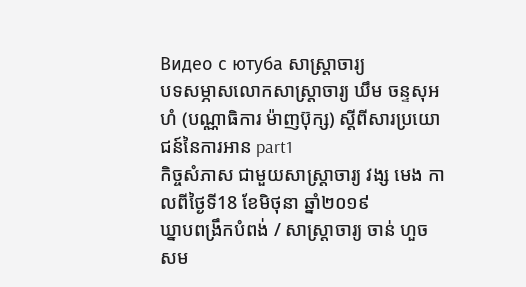Видео с ютуба សាស្រ្តាចារ្យ
បទសម្ភាសលោកសាស្រ្តាចារ្យ ឃឹម ចន្ទសុអហំ (បណ្ណាធិការ ម៉ាញប៊ុក្ស) ស្តីពីសារប្រយោជន៍នៃការអាន part1
កិច្ចសំភាស ជាមួយសាស្រ្តាចារ្យ វង្ស មេង កាលពីថ្ងៃទី18 ខែមិថុនា ឆ្នាំ២០១៩
ឃ្នាបពង្រឹកបំពង់ / សាស្រ្តាចារ្យ ចាន់ ហួច
សម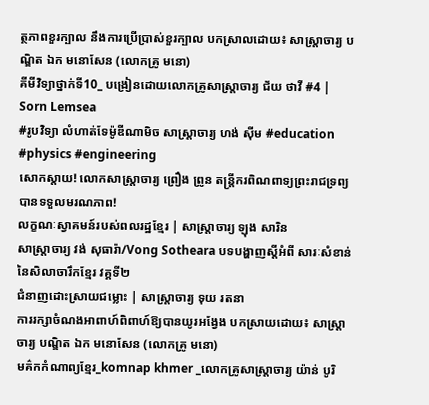ត្ថភាពខួរក្បាល នឹងការប្រើប្រាស់ខួរក្បាល បកស្រាលដោយ៖ សាស្រ្តាចារ្យ បណ្ឌិត ឯក មនោសែន (លោកគ្រូ មនោ)
គីមីវិទ្យាថ្នាក់ទី10_ បង្រៀនដោយលោកគ្រូសាស្រ្តាចារ្យ ជ័យ ថាវី #4 | Sorn Lemsea
#រូបវិទ្យា លំហាត់ទែម៉ូឌីណាមិច សាស្រ្តាចារ្យ ហង់ ស៊ីម #education #physics #engineering
សោកស្តាយ! លោកសាស្រ្តាចារ្យ ព្រឿង ព្រូន តន្ត្រីករពិណពាទ្យព្រះរាជទ្រព្យ បានទទួលមរណភាព!
លក្ខណៈស្វាគមន៍របស់ពលរដ្ឋខ្មែរ | សាស្រ្តាចារ្យ ឡុង សារិន
សាស្រ្តាចារ្យ វង់ សុធារ៉ា/Vong Sotheara បទបង្ហាញស្ដីអំពី សារៈសំខាន់នៃសិលាចារឹកខ្មែរ វគ្គទី២
ជំនាញដោះស្រាយជម្លោះ | សាស្រ្តាចារ្យ ទុយ រតនា
ការរក្សាចំណងអាពាហ៍ពិពាហ៍ឱ្យបានយូរអង្វែង បកស្រាយដោយ៖ សាស្រ្តាចារ្យ បណ្ឌិត ឯក មនោសែន (លោកគ្រូ មនោ)
មគ៌កកំណាព្យខ្មែរ_komnap khmer _លោកគ្រូសាស្រ្តាចារ្យ យ៉ាន់ បូរិ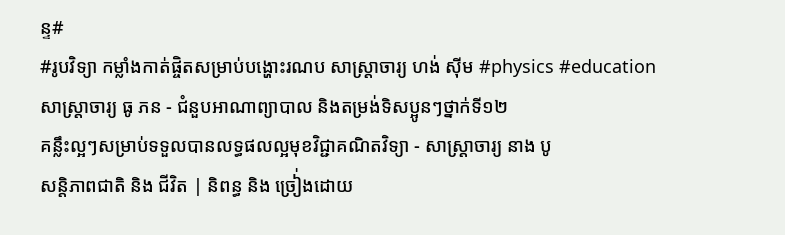ន្ទ#
#រូបវិទ្យា កម្លាំងកាត់ផ្ចិតសម្រាប់បង្ហោះរណប សាស្រ្តាចារ្យ ហង់ ស៊ីម #physics #education
សាស្រ្តាចារ្យ ធូ ភន - ជំនួបអាណាព្យាបាល និងតម្រង់ទិសប្អូនៗថ្នាក់ទី១២
គន្លឹះល្អៗសម្រាប់ទទួលបានលទ្ធផលល្អមុខវិជ្ជាគណិតវិទ្យា - សាស្រ្តាចារ្យ នាង បូ
សន្តិភាពជាតិ និង ជីវិត | និពន្ធ និង ច្រៀ់ងដោយ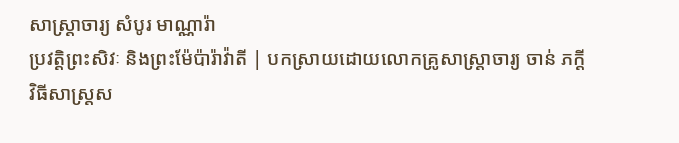សាស្រ្តាចារ្យ សំបូរ មាណ្ណារ៉ា
ប្រវត្តិព្រះសិវៈ និងព្រះម៉ែប៉ារ៉ាវ៉ាតី | បកស្រាយដោយលោកគ្រូសាស្រ្តាចារ្យ ចាន់ ភក្តី
វិធីសាស្រ្តស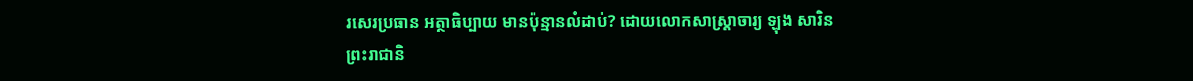រសេរប្រធាន អត្ថាធិប្បាយ មានប៉ុន្មានលំដាប់? ដោយលោកសាស្រ្តាចារ្យ ឡុង សារិន
ព្រះរាជានិ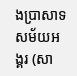ងប្រាសាទសម័យអង្គរ (សា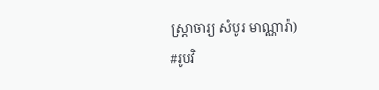ស្រ្តាចារ្យ សំបូរ មាណ្ណារ៉ា)
#រូបវិ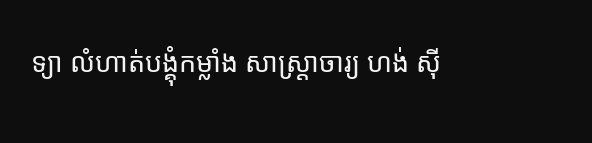ទ្យា លំហាត់បង្គុំកម្លាំង សាស្រ្តាចារ្យ ហង់ ស៊ី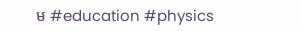ម #education #physics